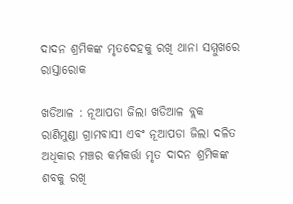ଦାଦନ ଶ୍ରମିକଙ୍କ ମୃତଦେହକୁ ରଖି ଥାନା ସମ୍ମୁଖରେ ରାସ୍ତାରୋକ

ଖଡିଆଳ : ନୂଆପଡା ଜିଲା ଖଡିଆଳ ବ୍ଲକ ରାଣିମୁଣ୍ଡା ଗ୍ରାମବାସୀ ଏବଂ ନୂଆପଡା ଜିଲା ଦଳିତ ଅଧିକାର ମଞ୍ଚର କର୍ମକର୍ତ୍ତା ମୃତ ଦାଦନ ଶ୍ରମିକଙ୍କ ଶବକୁ ରଖି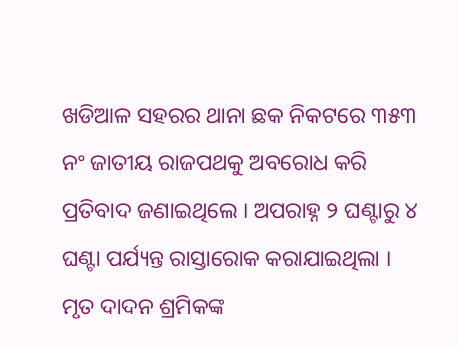ଖଡିଆଳ ସହରର ଥାନା ଛକ ନିକଟରେ ୩୫୩ ନଂ ଜାତୀୟ ରାଜପଥକୁ ଅବରୋଧ କରି  ପ୍ରତିବାଦ ଜଣାଇଥିଲେ । ଅପରାହ୍ନ ୨ ଘଣ୍ଟାରୁ ୪ ଘଣ୍ଟା ପର୍ଯ୍ୟନ୍ତ ରାସ୍ତାରୋକ କରାଯାଇଥିଲା । ମୃତ ଦାଦନ ଶ୍ରମିକଙ୍କ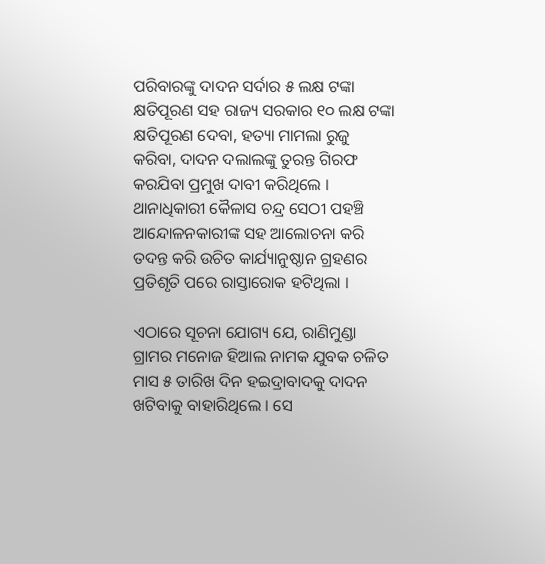ପରିବାରଙ୍କୁ ଦାଦନ ସର୍ଦାର ୫ ଲକ୍ଷ ଟଙ୍କା କ୍ଷତିପୂରଣ ସହ ରାଜ୍ୟ ସରକାର ୧୦ ଲକ୍ଷ ଟଙ୍କା କ୍ଷତିପୂରଣ ଦେବା, ହତ୍ୟା ମାମଲା ରୁଜୁ କରିବା, ଦାଦନ ଦଲାଲଙ୍କୁ ତୁରନ୍ତ ଗିରଫ କରଯିବା ପ୍ରମୁଖ ଦାବୀ କରିଥିଲେ । ଥାନାଧିକାରୀ କୈଳାସ ଚନ୍ଦ୍ର ସେଠୀ ପହଞ୍ଚି ଆନ୍ଦୋଳନକାରୀଙ୍କ ସହ ଆଲୋଚନା କରି ତଦନ୍ତ କରି ଉଚିତ କାର୍ଯ୍ୟାନୁଷ୍ଠାନ ଗ୍ରହଣର ପ୍ରତିଶୃତି ପରେ ରାସ୍ତାରୋକ ହଟିଥିଲା ।

ଏଠାରେ ସୂଚନା ଯୋଗ୍ୟ ଯେ, ରାଣିମୁଣ୍ଡା ଗ୍ରାମର ମନୋଜ ହିଆଲ ନାମକ ଯୁବକ ଚଳିତ ମାସ ୫ ତାରିଖ ଦିନ ହଇଦ୍ରାବାଦକୁ ଦାଦନ ଖଟିବାକୁ ବାହାରିଥିଲେ । ସେ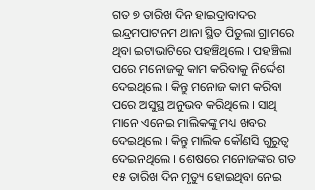ଗତ ୭ ତାରିଖ ଦିନ ହାଇଦ୍ରାବାଦର ଇନ୍ଦ୍ରମପାଟନମ ଥାନା ସ୍ଥିତ ପିତୁଲା ଗ୍ରାମରେ ଥିବା ଇଟାଭାଟିରେ ପହଞ୍ଚିଥିଲେ । ପହଞ୍ଚିଲା ପରେ ମନୋଜକୁ କାମ କରିବାକୁ ନିର୍ଦ୍ଦେଶ ଦେଇଥିଲେ । କିନ୍ତୁ ମନୋଜ କାମ କରିବା ପରେ ଅସୁସ୍ଥ ଅନୁଭବ କରିଥିଲେ । ସାଥି ମାନେ ଏନେଇ ମାଲିକଙ୍କୁ ମଧ୍ୟ ଖବର ଦେଇଥିଲେ । କିନ୍ତୁ ମାଲିକ କୌଣସି ଗୁରୁତ୍ୱ ଦେଇନଥିଲେ । ଶେଷରେ ମନୋଜଙ୍କର ଗତ ୧୫ ତାରିଖ ଦିନ ମୃତ୍ୟୁ ହୋଇଥିବା ନେଇ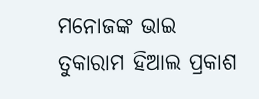ମନୋଜଙ୍କ ଭାଇ ତୁକାରାମ ହିଆଲ ପ୍ରକାଶ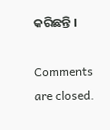କରିଛନ୍ତି ।

Comments are closed.